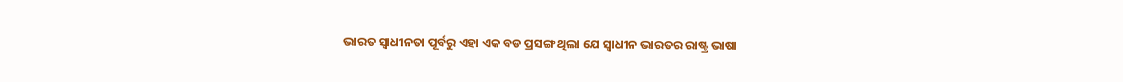ଭାରତ ସ୍ୱାଧୀନତା ପୂର୍ବରୁ ଏହା ଏକ ବଡ ପ୍ରସଙ୍ଗ ଥିଲା ଯେ ସ୍ୱାଧୀନ ଭାରତର ରାଷ୍ଟ୍ର ଭାଷା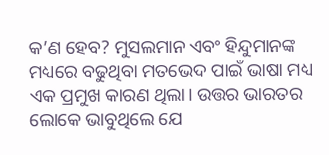କ’ଣ ହେବ? ମୁସଲମାନ ଏବଂ ହିନ୍ଦୁମାନଙ୍କ ମଧ୍ୟରେ ବଢୁଥିବା ମତଭେଦ ପାଇଁ ଭାଷା ମଧ୍ୟ ଏକ ପ୍ରମୁଖ କାରଣ ଥିଲା। ଉତ୍ତର ଭାରତର ଲୋକେ ଭାବୁଥିଲେ ଯେ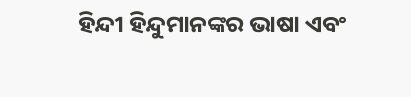ହିନ୍ଦୀ ହିନ୍ଦୁମାନଙ୍କର ଭାଷା ଏବଂ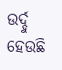ଉର୍ଦ୍ଦୁ ହେଉଛି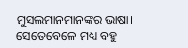ମୁସଲମାନମାନଙ୍କର ଭାଷା। ସେତେବେଳେ ମଧ୍ୟ ବହୁ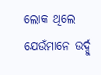ଲୋକ ଥିଲେ ଯେଉଁମାନେ ଉର୍ଦ୍ଦୁ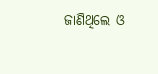ଜାଣିଥିଲେ ଓ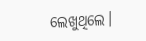ଲେଖୁଥିଲେ।